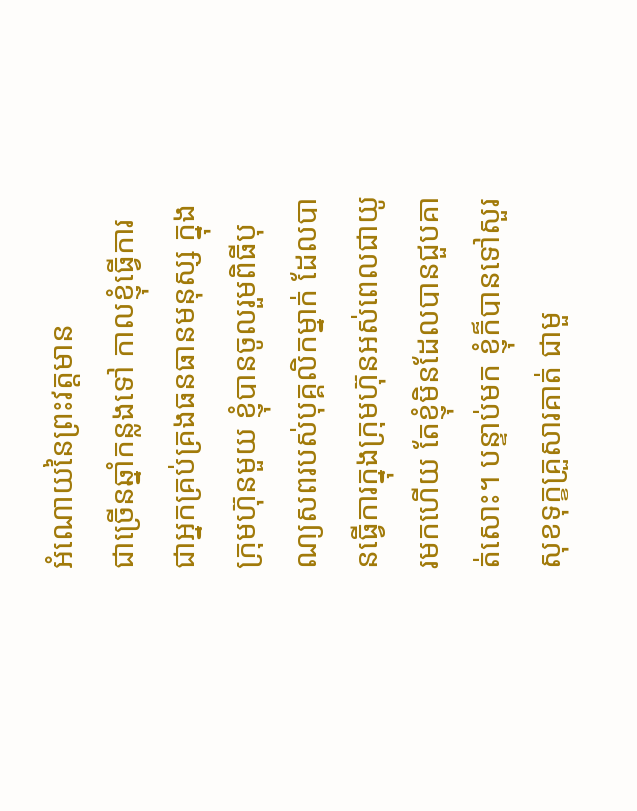អំណោយនៃព្រះវត្តមាន
ជាច្រើនឆ្នាំកន្លងទៅ កាលខ្ញុំធ្វើការជាអ្នកគ្រប់គ្រងធនធានមនុស្ស ក្នុងក្រុមហ៊ុនមួយ ខ្ញុំបានចូលរួមពិធីបុណ្យសពរបស់បុគ្គលិកម្នាក់ ដែលបានធ្វើការក្នុងក្រុមហ៊ុនអស់ពេលជាយូរមកហើយ តែខ្ញុំមិនដែលបានជួបគាត់សោះ។ បន្ទាប់មក ខ្ញុំក៏បានទៅសួរសុខទុក្ខគ្រួសារគាត់ ជាមួ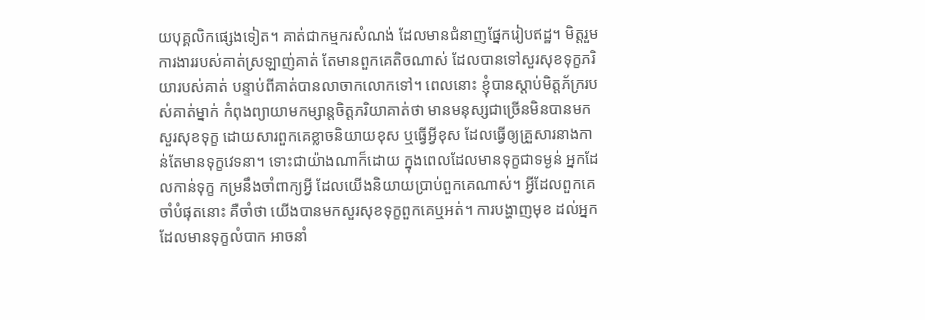យបុគ្គលិកផ្សេងទៀត។ គាត់ជាកម្មករសំណង់ ដែលមានជំនាញផ្នែករៀបឥដ្ឋ។ មិត្តរួមការងាររបស់គាត់ស្រឡាញ់គាត់ តែមានពួកគេតិចណាស់ ដែលបានទៅសួរសុខទុក្ខភរិយារបស់គាត់ បន្ទាប់ពីគាត់បានលាចាកលោកទៅ។ ពេលនោះ ខ្ញុំបានស្តាប់មិត្តភ័ក្ររបស់គាត់ម្នាក់ កំពុងព្យាយាមកម្សាន្តចិត្តភរិយាគាត់ថា មានមនុស្សជាច្រើនមិនបានមកសួរសុខទុក្ខ ដោយសារពួកគេខ្លាចនិយាយខុស ឬធ្វើអ្វីខុស ដែលធ្វើឲ្យគ្រួសារនាងកាន់តែមានទុក្ខវេទនា។ ទោះជាយ៉ាងណាក៏ដោយ ក្នុងពេលដែលមានទុក្ខជាទម្ងន់ អ្នកដែលកាន់ទុក្ខ កម្រនឹងចាំពាក្យអ្វី ដែលយើងនិយាយប្រាប់ពួកគេណាស់។ អ្វីដែលពួកគេចាំបំផុតនោះ គឺចាំថា យើងបានមកសួរសុខទុក្ខពួកគេឬអត់។ ការបង្ហាញមុខ ដល់អ្នកដែលមានទុក្ខលំបាក អាចនាំ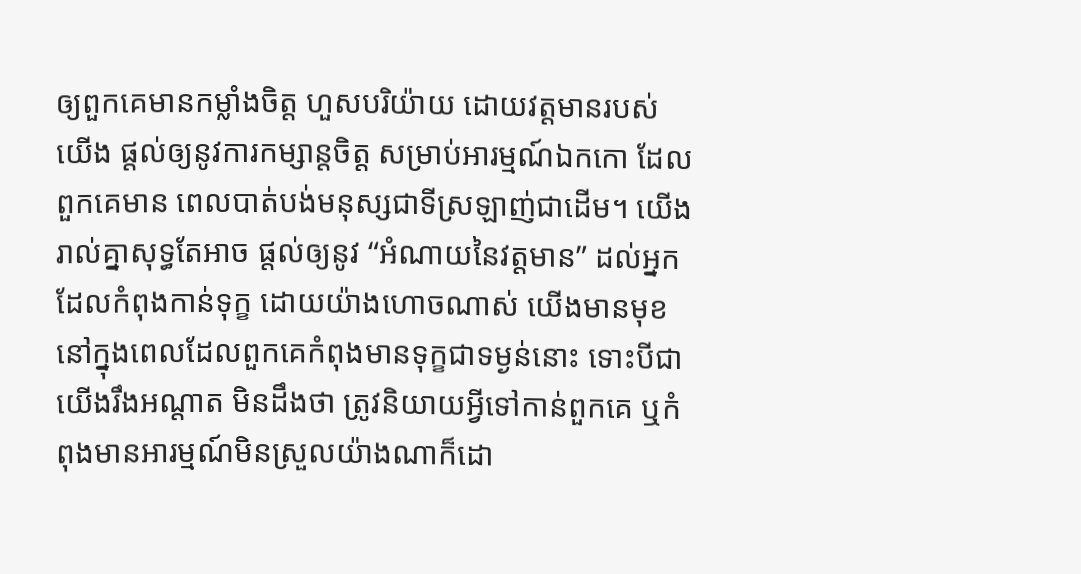ឲ្យពួកគេមានកម្លាំងចិត្ត ហួសបរិយ៉ាយ ដោយវត្តមានរបស់យើង ផ្តល់ឲ្យនូវការកម្សាន្តចិត្ត សម្រាប់អារម្មណ៍ឯកកោ ដែលពួកគេមាន ពេលបាត់បង់មនុស្សជាទីស្រឡាញ់ជាដើម។ យើងរាល់គ្នាសុទ្ធតែអាច ផ្តល់ឲ្យនូវ “អំណាយនៃវត្តមាន” ដល់អ្នកដែលកំពុងកាន់ទុក្ខ ដោយយ៉ាងហោចណាស់ យើងមានមុខ នៅក្នុងពេលដែលពួកគេកំពុងមានទុក្ខជាទម្ងន់នោះ ទោះបីជាយើងរឹងអណ្តាត មិនដឹងថា ត្រូវនិយាយអ្វីទៅកាន់ពួកគេ ឬកំពុងមានអារម្មណ៍មិនស្រួលយ៉ាងណាក៏ដោ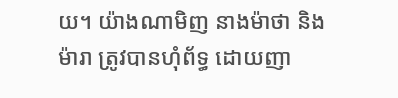យ។ យ៉ាងណាមិញ នាងម៉ាថា និងម៉ារា ត្រូវបានហុំព័ទ្ធ ដោយញា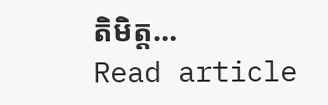តិមិត្ត…
Read article